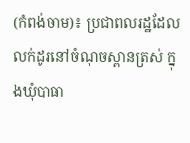(កំពង់ចាម)៖ ប្រជាពលរដ្ឋដែលលក់ដូរនៅចំណុចស្ពានត្រស់ ក្នុងឃុំបាធា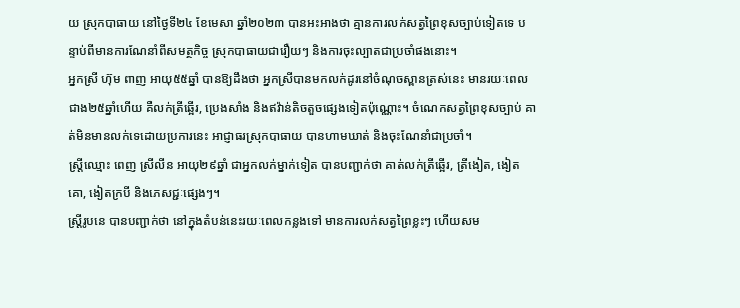យ ស្រុកបាធាយ នៅថ្ងៃទី២៤ ខែមេសា ឆ្នាំ២០២៣ បានអះអាងថា គ្មានការលក់សត្វព្រៃខុសច្បាប់ទៀតទេ បន្ទាប់ពីមានការណែនាំពីសមត្ថកិច្ច ស្រុកបាធាយជារឿយៗ និងការចុះល្បាតជាប្រចាំផងនោះ។
អ្នកស្រី ហ៊ុម ពាញ អាយុ៥៥ឆ្នាំ បានឱ្យដឹងថា អ្នកស្រីបានមកលក់ដូរនៅចំណុចស្ពានត្រស់នេះ មានរយៈពេលជាង២៥ឆ្នាំហើយ គឺលក់ត្រីឆ្អើរ, ប្រេងសាំង និងឥវ៉ាន់តិចតួចផ្សេងទៀតប៉ុណ្ណោះ។ ចំណេកសត្វព្រៃខុសច្បាប់ គាត់មិនមានលក់ទេដោយប្រការនេះ អាជ្ញាធរស្រុកបាធាយ បានហាមឃាត់ និងចុះណែនាំជាប្រចាំ។
ស្រ្តីឈ្មោះ ពេញ ស្រីលីន អាយុ២៩ឆ្នាំ ជាអ្នកលក់ម្នាក់ទៀត បានបញ្ជាក់ថា គាត់លក់ត្រីឆ្អើរ, ត្រីងៀត, ងៀតគោ, ងៀតក្របី និងភេសជ្ជៈផ្សេងៗ។
ស្រ្តីរូបនេ បានបញ្ជាក់ថា នៅក្នុងតំបន់នេះរយៈពេលកន្លងទៅ មានការលក់សត្វព្រៃខ្លះៗ ហើយសម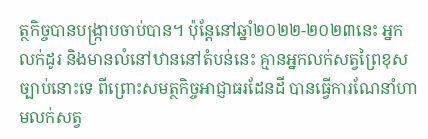ត្ថកិច្ចបានបង្ក្រាបចាប់បាន។ ប៉ុន្តែនៅឆ្នាំ២០២២-២០២៣នេះ អ្នកលក់ដូរ និងមានលំនៅឋាននៅតំបន់នេះ គ្មានអ្នកលក់សត្វព្រៃខុសច្បាប់នោះទេ ពីព្រោះសមត្ថកិច្ចអាជ្ញាធរដែនដី បានធ្វើការណែនាំហាមលក់សត្វ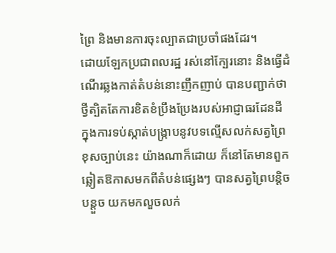ព្រៃ និងមានការចុះល្បាតជាប្រចាំផងដែរ។
ដោយឡែកប្រជាពលរដ្ឋ រស់នៅក្បែរនោះ និងធ្វើដំណើរឆ្លងកាត់តំបន់នោះញឹកញាប់ បានបញ្ជាក់ថា ថ្វីត្បិតតែការខិតខំប្រឹងប្រែងរបស់អាជ្ញាធរដែនដី ក្នុងការទប់ស្កាត់បង្ក្រាបនូវបទល្មើសលក់សត្វព្រៃខុសច្បាប់នេះ យ៉ាងណាក៏ដោយ ក៏នៅតែមានពួកឆ្លៀតឱកាសមកពីតំបន់ផ្សេងៗ បានសត្វព្រៃបន្តិចបន្តួច យកមកលួចលក់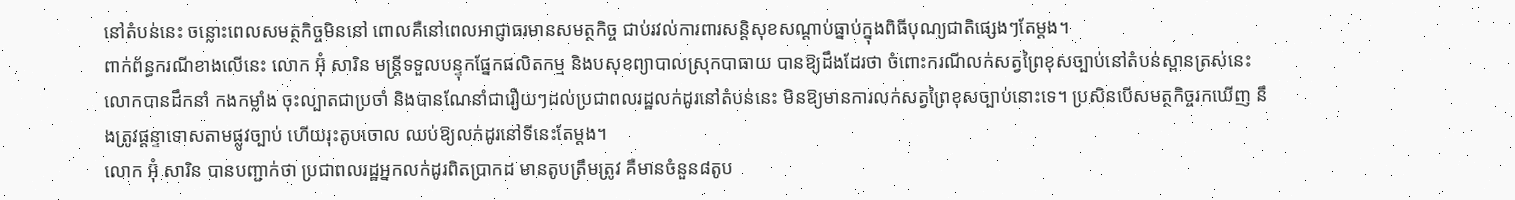នៅតំបន់នេះ ចន្លោះពេលសមត្ថកិច្ចមិននៅ ពោលគឺនៅពេលអាជ្ញាធរមានសមត្ថកិច្ច ជាប់រវល់ការពារសន្តិសុខសណ្ដាប់ធ្នាប់ក្នុងពិធីបុណ្យជាតិផ្សេងៗតែម្តង។
ពាក់ព័ន្ធករណីខាងលើនេះ លោក អ៊ុំ សារិន មន្ត្រីទទួលបន្ទុកផ្នែកផលិតកម្ម និងបសុខព្យាបាលស្រុកបាធាយ បានឱ្យដឹងដែរថា ចំពោះករណីលក់សត្វព្រៃខុសច្បាប់នៅតំបន់ស្ពានត្រស់នេះ លោកបានដឹកនាំ កងកម្លាំង ចុះល្បាតជាប្រចាំ និងបានណែនាំជារឿយៗដល់ប្រជាពលរដ្ឋលក់ដូរនៅតំបន់នេះ មិនឱ្យមានការលក់សត្វព្រៃខុសច្បាប់នោះទេ។ ប្រសិនបើសមត្ថកិច្ចរកឃើញ នឹងត្រូវផ្ដន្ទាទោសតាមផ្លូវច្បាប់ ហើយរុះតូបចោល ឈប់ឱ្យលក់ដូរនៅទីនេះតែម្តង។
លោក អ៊ុំ សារិន បានបញ្ជាក់ថា ប្រជាពលរដ្ឋអ្នកលក់ដូរពិតប្រាកដ មានតូបត្រឹមត្រូវ គឺមានចំនួន៨តូប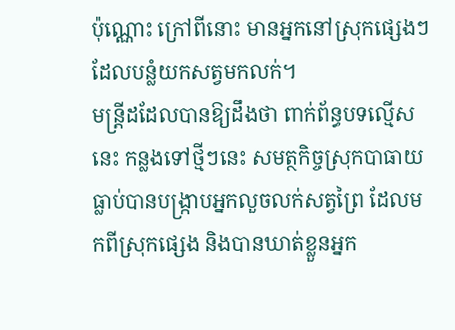ប៉ុណ្ណោះ ក្រៅពីនោះ មានអ្នកនៅស្រុកផ្សេងៗ ដែលបន្លំយកសត្វមកលក់។
មន្ត្រីដដែលបានឱ្យដឹងថា ពាក់ព័ន្ធបទល្មើសនេះ កន្លងទៅថ្មីៗនេះ សមត្ថកិច្ចស្រុកបាធាយ ធ្លាប់បានបង្ក្រាបអ្នកលួចលក់សត្វព្រៃ ដែលមកពីស្រុកផ្សេង និងបានឃាត់ខ្លួនអ្នក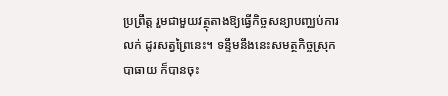ប្រព្រឹត្ត រួមជាមួយវត្ថុតាងឱ្យធ្វើកិច្ចសន្យាបញ្ឈប់ការលក់ ដូរសត្វព្រៃនេះ។ ទន្ទឹមនឹងនេះសមត្ថកិច្ចស្រុកបាធាយ ក៏បានចុះ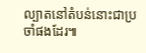ល្បាតនៅតំបន់នោះជាប្រចាំផងដែរ៕